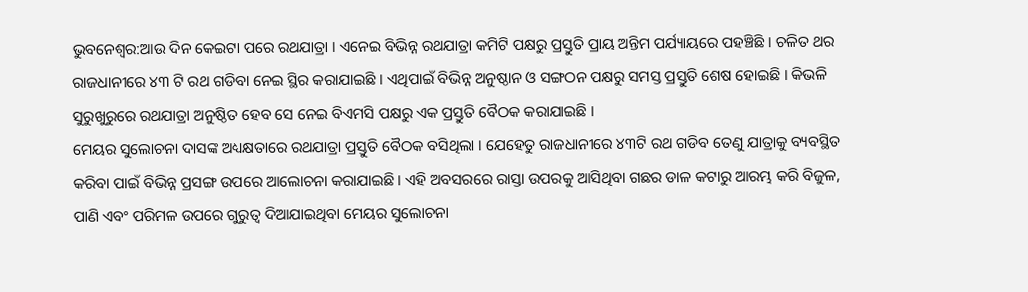ଭୁବନେଶ୍ବର:ଆଉ ଦିନ କେଇଟା ପରେ ରଥଯାତ୍ରା । ଏନେଇ ବିଭିନ୍ନ ରଥଯାତ୍ରା କମିଟି ପକ୍ଷରୁ ପ୍ରସ୍ତୁତି ପ୍ରାୟ ଅନ୍ତିମ ପର୍ଯ୍ୟାୟରେ ପହଞ୍ଚିଛି । ଚଳିତ ଥର ରାଜଧାନୀରେ ୪୩ ଟି ରଥ ଗଡିବା ନେଇ ସ୍ଥିର କରାଯାଇଛି । ଏଥିପାଇଁ ବିଭିନ୍ନ ଅନୁଷ୍ଠାନ ଓ ସଙ୍ଗଠନ ପକ୍ଷରୁ ସମସ୍ତ ପ୍ରସ୍ତୁତି ଶେଷ ହୋଇଛି । କିଭଳି ସୁରୁଖୁରୁରେ ରଥଯାତ୍ରା ଅନୁଷ୍ଠିତ ହେବ ସେ ନେଇ ବିଏମସି ପକ୍ଷରୁ ଏକ ପ୍ରସ୍ତୁତି ବୈଠକ କରାଯାଇଛି ।
ମେୟର ସୁଲୋଚନା ଦାସଙ୍କ ଅଧ୍ୟକ୍ଷତାରେ ରଥଯାତ୍ରା ପ୍ରସ୍ତୁତି ବୈଠକ ବସିଥିଲା । ଯେହେତୁ ରାଜଧାନୀରେ ୪୩ଟି ରଥ ଗଡିବ ତେଣୁ ଯାତ୍ରାକୁ ବ୍ୟବସ୍ଥିତ କରିବା ପାଇଁ ବିଭିନ୍ନ ପ୍ରସଙ୍ଗ ଉପରେ ଆଲୋଚନା କରାଯାଇଛି । ଏହି ଅବସରରେ ରାସ୍ତା ଉପରକୁ ଆସିଥିବା ଗଛର ଡାଳ କଟାରୁ ଆରମ୍ଭ କରି ବିଜୁଳ, ପାଣି ଏବଂ ପରିମଳ ଉପରେ ଗୁରୁତ୍ବ ଦିଆଯାଇଥିବା ମେୟର ସୁଲୋଚନା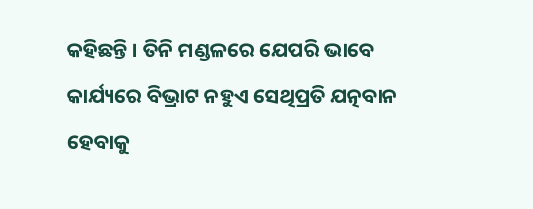କହିଛନ୍ତି । ତିନି ମଣ୍ଡଳରେ ଯେପରି ଭାବେ କାର୍ଯ୍ୟରେ ବିଭ୍ରାଟ ନହୁଏ ସେଥିପ୍ରତି ଯତ୍ନବାନ ହେବାକୁ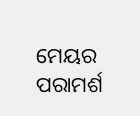ମେୟର ପରାମର୍ଶ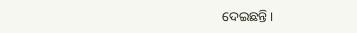ଦେଇଛନ୍ତି ।